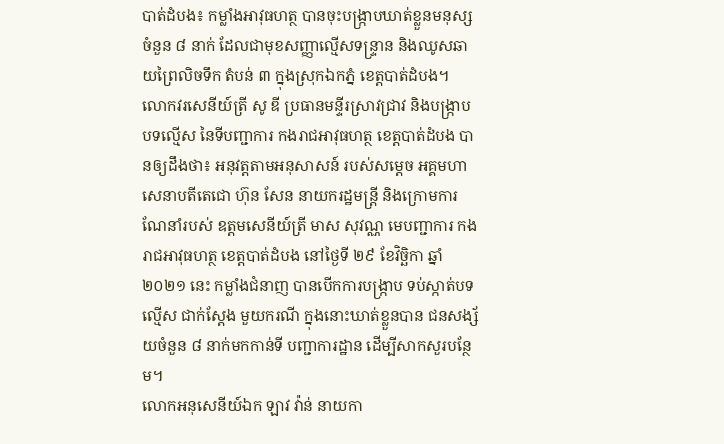បាត់ដំបង៖ កម្លាំងអាវុធហត្ថ បានចុះបង្ក្រាបឃាត់ខ្លួនមនុស្ស ចំនួន ៨ នាក់ ដែលជាមុខសញ្ញាល្មើសទន្ទ្រាន និងឈូសឆាយព្រៃលិចទឹក តំបន់ ៣ ក្នុងស្រុកឯកភ្នំ ខេត្តបាត់ដំបង។
លោកវរសេនីយ៍ត្រី សូ ឌី ប្រធានមន្ទីរស្រាវជ្រាវ និងបង្ក្រាបបទល្មើស នៃទីបញ្ជាការ កងរាជអាវុធហត្ថ ខេត្តបាត់ដំបង បានឲ្យដឹងថា៖ អនុវត្តតាមអនុសាសន៍ របស់សម្តេច អគ្គមហាសេនាបតីតេជោ ហ៊ុន សែន នាយករដ្ឋមន្ត្រី និងក្រោមការណែនាំរបស់ ឧត្តមសេនីយ៍ត្រី មាស សុវណ្ណ មេបញ្ជាការ កងរាជអាវុធហត្ថ ខេត្តបាត់ដំបង នៅថ្ងៃទី ២៩ ខែវិច្ឆិកា ឆ្នាំ២០២១ នេះ កម្លាំងជំនាញ បានបើកការបង្ក្រាប ទប់ស្កាត់បទល្មើស ជាក់ស្តែង មួយករណី ក្នុងនោះឃាត់ខ្លួនបាន ជនសង្ស័យចំនួន ៨ នាក់មកកាន់ទី បញ្ជាការដ្ឋាន ដើម្បីសាកសួរបន្ថែម។
លោកអនុសេនីយ៍ឯក ឡាវ វ៉ាន់ នាយកា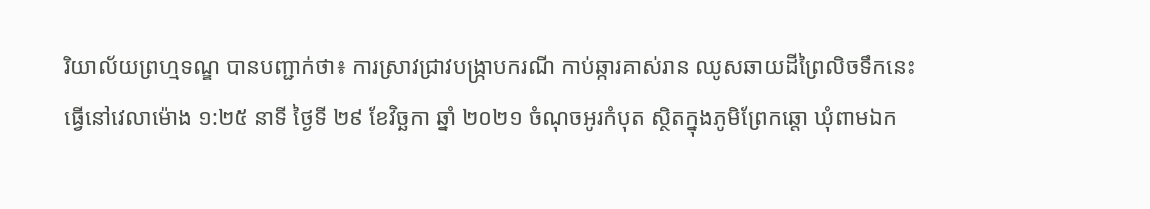រិយាល័យព្រហ្មទណ្ឌ បានបញ្ជាក់ថា៖ ការស្រាវជ្រាវបង្ក្រាបករណី កាប់ឆ្ការគាស់រាន ឈូសឆាយដីព្រៃលិចទឹកនេះ ធ្វើនៅវេលាម៉ោង ១:២៥ នាទី ថ្ងៃទី ២៩ ខែវិច្ឆកា ឆ្នាំ ២០២១ ចំណុចអូរកំបុត ស្ថិតក្នុងភូមិព្រែកឆ្តោ ឃុំពាមឯក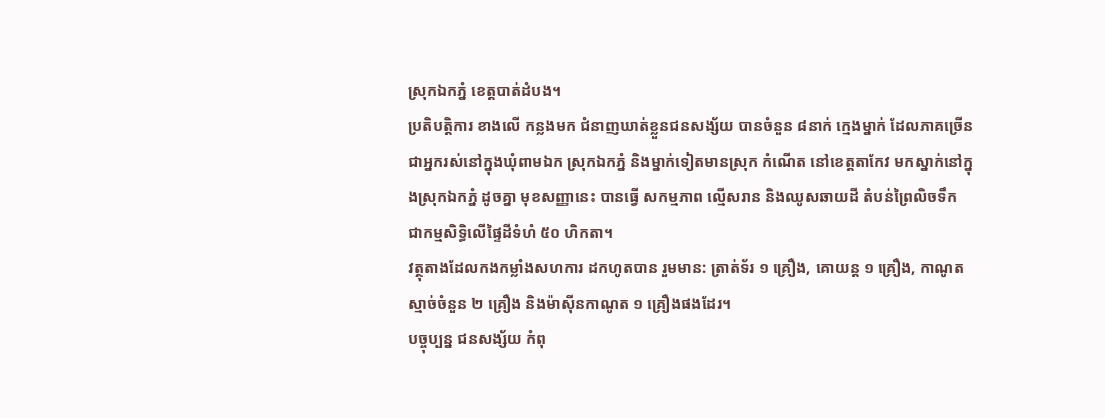ស្រុកឯកភ្នំ ខេត្តបាត់ដំបង។
ប្រតិបត្តិការ ខាងលើ កន្លងមក ជំនាញឃាត់ខ្លួនជនសង្ស័យ បានចំនួន ៨នាក់ ក្មេងម្នាក់ ដែលភាគច្រើន ជាអ្នករស់នៅក្នុងឃុំពាមឯក ស្រុកឯកភ្នំ និងម្នាក់ទៀតមានស្រុក កំណើត នៅខេត្តតាកែវ មកស្នាក់នៅក្នុងស្រុកឯកភ្នំ ដូចគ្នា មុខសញ្ញានេះ បានធ្វើ សកម្មភាព ល្មើសរាន និងឈូសឆាយដី តំបន់ព្រៃលិចទឹក ជាកម្មសិទ្ធិលើផ្ទៃដីទំហំ ៥០ ហិកតា។
វត្ថុតាងដែលកងកម្លាំងសហការ ដកហូតបាន រួមមាន: ត្រាត់ទ័រ ១ គ្រឿង, គោយន្ត ១ គ្រឿង, កាណូតស្មាច់ចំនួន ២ គ្រឿង និងម៉ាស៊ីនកាណូត ១ គ្រឿងផងដែរ។
បច្ចុប្បន្ន ជនសង្ស័យ កំពុ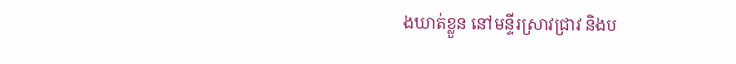ងឃាត់ខ្លួន នៅមន្ទីរស្រាវជ្រាវ និងប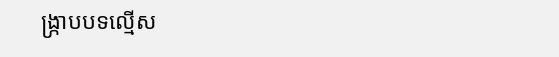ង្ក្រាបបទល្មើស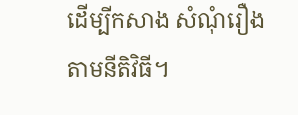ដើម្បីកសាង សំណុំរឿង តាមនីតិវិធី។